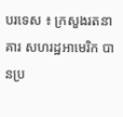បរទេស ៖ ក្រសួងរតនាគារ សហរដ្ឋអាមេរិក បានប្រ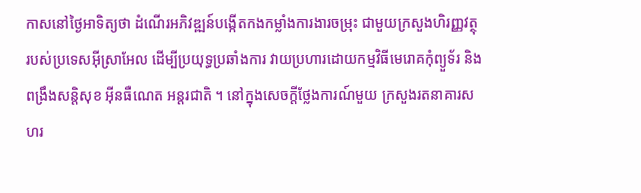កាសនៅថ្ងៃអាទិត្យថា ដំណើរអភិវឌ្ឍន៍បង្កើតកងកម្លាំងការងារចម្រុះ ជាមួយក្រសួងហិរញ្ញវត្ថុ របស់ប្រទេសអ៊ីស្រាអែល ដើម្បីប្រយុទ្ធប្រឆាំងការ វាយប្រហារដោយកម្មវិធីមេរោគកុំព្យួទ័រ និងពង្រឹងសន្តិសុខ អ៊ីនធឺណេត អន្តរជាតិ ។ នៅក្នុងសេចក្តីថ្លែងការណ៍មួយ ក្រសួងរតនាគារសហរ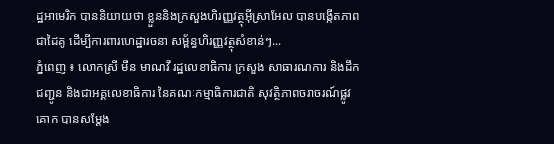ដ្ឋអាមេរិក បាននិយាយថា ខ្លួននិងក្រសួងហិរញ្ញវត្ថុអ៊ីស្រាអែល បានបង្កើតភាព ជាដៃគូ ដើម្បីការពារហេដ្ឋារចនា សម្ព័ន្ធហិរញ្ញវត្ថុសំខាន់ៗ...
ភ្នំពេញ ៖ លោកស្រី មឹន មាណវី រដ្ឋលេខាធិការ ក្រសួង សាធារណការ និងដឹកជញ្ជូន និងជាអគ្គលេខាធិការ នៃគណៈកម្មាធិការជាតិ សុវត្ថិភាពចរាចរណ៍ផ្លូវគោក បានសម្តែង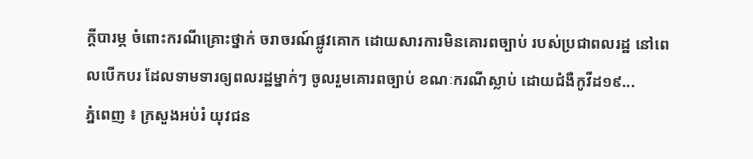ក្តីបារម្ភ ចំពោះករណីគ្រោះថ្នាក់ ចរាចរណ៍ផ្លូវគោក ដោយសារការមិនគោរពច្បាប់ របស់ប្រជាពលរដ្ឋ នៅពេលបើកបរ ដែលទាមទារឲ្យពលរដ្ឋម្នាក់ៗ ចូលរួមគោរពច្បាប់ ខណៈករណីស្លាប់ ដោយជំងឺកូវីដ១៩...
ភ្នំពេញ ៖ ក្រសួងអប់រំ យុវជន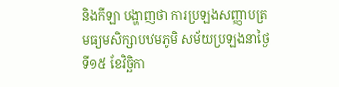និងកីឡា បង្ហាញថា ការប្រឡងសញ្ញាបត្រ មធ្យមសិក្សាបឋមភូមិ សម័យប្រឡងនាថ្ងៃទី១៥ ខែវិច្ឆិកា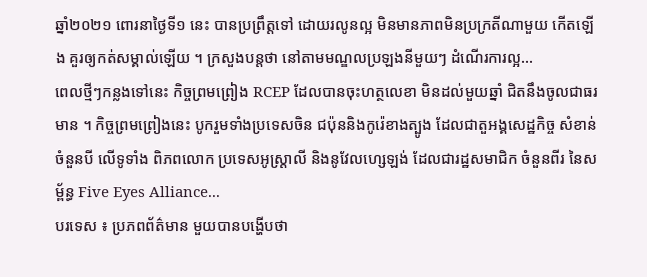ឆ្នាំ២០២១ ពោរនាថ្ងៃទី១ នេះ បានប្រព្រឹត្តទៅ ដោយរលូនល្អ មិនមានភាពមិនប្រក្រតីណាមួយ កើតឡើង គួរឲ្យកត់សម្គាល់ឡើយ ។ ក្រសួងបន្តថា នៅតាមមណ្ឌលប្រឡងនីមួយៗ ដំណើរការល្អ...
ពេលថ្មីៗកន្លងទៅនេះ កិច្ចព្រមព្រៀង RCEP ដែលបានចុះហត្ថលេខា មិនដល់មួយឆ្នាំ ជិតនឹងចូលជាធរមាន ។ កិច្ចព្រមព្រៀងនេះ បូករួមទាំងប្រទេសចិន ជប៉ុននិងកូរ៉េខាងត្បូង ដែលជាតួអង្គសេដ្ឋកិច្ច សំខាន់ចំនួនបី លើទូទាំង ពិភពលោក ប្រទេសអូស្ត្រាលី និងនូវែលហ្សេឡង់ ដែលជារដ្ឋសមាជិក ចំនួនពីរ នៃសម្ព័ន្ធ Five Eyes Alliance...
បរទេស ៖ ប្រភពព័ត៌មាន មួយបានបង្ហើបថា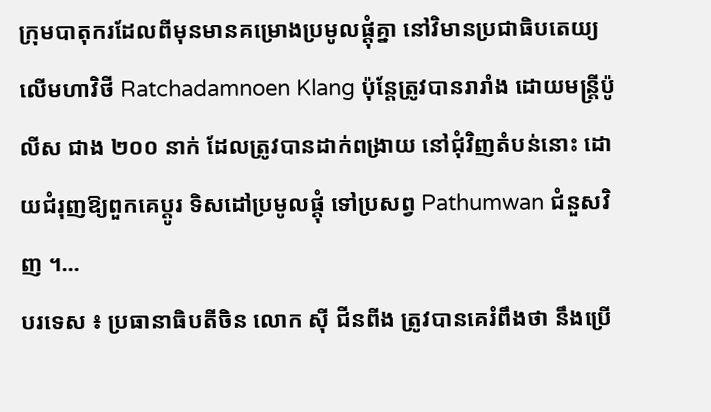ក្រុមបាតុករដែលពីមុនមានគម្រោងប្រមូលផ្តុំគ្នា នៅវិមានប្រជាធិបតេយ្យ លើមហាវិថី Ratchadamnoen Klang ប៉ុន្តែត្រូវបានរារាំង ដោយមន្ត្រីប៉ូលីស ជាង ២០០ នាក់ ដែលត្រូវបានដាក់ពង្រាយ នៅជុំវិញតំបន់នោះ ដោយជំរុញឱ្យពួកគេប្តូរ ទិសដៅប្រមូលផ្តុំ ទៅប្រសព្វ Pathumwan ជំនួសវិញ ។...
បរទេស ៖ ប្រធានាធិបតីចិន លោក ស៊ី ជីនពីង ត្រូវបានគេរំពឹងថា នឹងប្រើ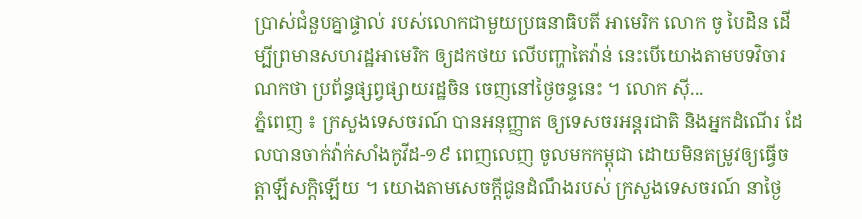ប្រាស់ជំនួបគ្នាផ្ទាល់ របស់លោកជាមួយប្រធនាធិបតី អាមេរិក លោក ចូ បៃដិន ដើម្បីព្រមានសហរដ្ឋអាមេរិក ឲ្យដកថយ លើបញ្ហាតៃវ៉ាន់ នេះបើយោងតាមបទវិចារណកថា ប្រព័ន្ធផ្សព្វផ្សាយរដ្ឋចិន ចេញនៅថ្ងៃចន្ទនេះ ។ លោក ស៊ី...
ភ្នំពេញ ៖ ក្រសួងទេសចរណ៍ បានអនុញ្ញាត ឲ្យទេសចរអន្តរជាតិ និងអ្នកដំណើរ ដែលបានចាក់វ៉ាក់សាំងកូវីដ-១៩ ពេញលេញ ចូលមកកម្ពុជា ដោយមិនតម្រូវឲ្យធ្វើចត្តាឡីសក្តិឡើយ ។ យោងតាមសេចក្ដីជូនដំណឹងរបស់ ក្រសួងទេសចរណ៍ នាថ្ងៃ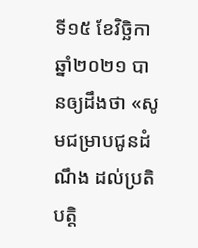ទី១៥ ខែវិច្ឆិកា ឆ្នាំ២០២១ បានឲ្យដឹងថា «សូមជម្រាបជូនដំណឹង ដល់ប្រតិបត្តិ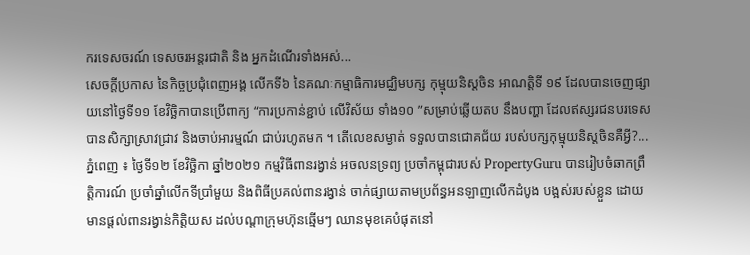ករទេសចរណ៍ ទេសចរអន្តរជាតិ និង អ្នកដំណើរទាំងអស់...
សេចកី្តប្រកាស នៃកិច្ចប្រជុំពេញអង្គ លើកទី៦ នៃគណៈកម្មាធិការមជ្ឈិមបក្ស កុម្មុយនិស្តចិន អាណតិ្តទី ១៩ ដែលបានចេញផ្សាយនៅថ្ងៃទី១១ ខែវិច្ឆិកាបានប្រើពាក្យ “ការប្រកាន់ខ្ជាប់ លើវិស័យ ទាំង១០ ”សម្រាប់ឆ្លើយតប នឹងបញ្ហា ដែលឥស្សរជនបរទេស បានសិក្សាស្រាវជ្រាវ និងចាប់អារម្មណ៍ ជាប់រហូតមក ។ តើលេខសម្ងាត់ ទទួលបានជោគជ័យ របស់បក្សកុម្មុយនិស្តចិនគឺអ្វី?...
ភ្នំពេញ ៖ ថ្ងៃទី១២ ខែវិច្ឆិកា ឆ្នាំ២០២១ កម្មវិធីពានរង្វាន់ អចលនទ្រព្យ ប្រចាំកម្ពុជារបស់ PropertyGuru បានរៀបចំឆាកព្រឹត្តិការណ៍ ប្រចាំឆ្នាំលើកទីប្រាំមួយ និងពិធីប្រគល់ពានរង្វាន់ ចាក់ផ្សាយតាមប្រព័ន្ធអនឡាញលើកដំបូង បង្អស់របស់ខ្លួន ដោយមានផ្តល់ពានរង្វាន់កិត្តិយស ដល់បណ្តាក្រុមហ៊ុនឆ្មើមៗ ឈានមុខគេបំផុតនៅ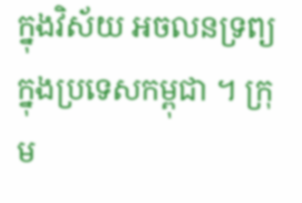ក្នុងវិស័យ អចលនទ្រព្យក្នុងប្រទេសកម្ពុជា ។ ក្រុម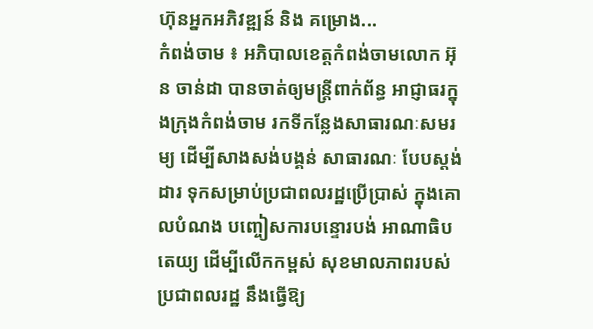ហ៊ុនអ្នកអភិវឌ្ឍន៍ និង គម្រោង...
កំពង់ចាម ៖ អភិបាលខេត្តកំពង់ចាមលោក អ៊ុន ចាន់ដា បានចាត់ឲ្យមន្ត្រីពាក់ព័ន្ធ អាជ្ញាធរក្នុងក្រុងកំពង់ចាម រកទីកន្លែងសាធារណៈសមរម្យ ដើម្បីសាងសង់បង្គន់ សាធារណៈ បែបស្តង់ដារ ទុកសម្រាប់ប្រជាពលរដ្ឋប្រើប្រាស់ ក្នុងគោលបំណង បញ្ចៀសការបន្ទោរបង់ អាណាធិបតេយ្យ ដើម្បីលើកកម្ពស់ សុខមាលភាពរបស់ប្រជាពលរដ្ឋ នឹងធ្វើឱ្យ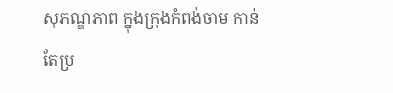សុភណ្ឌភាព ក្នុងក្រុងកំពង់ចាម កាន់តែប្រ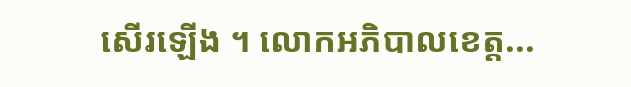សើរឡើង ។ លោកអភិបាលខេត្ត...